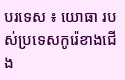បរទេស ៖ យោធា របស់ប្រទេសកូរ៉េខាងជើង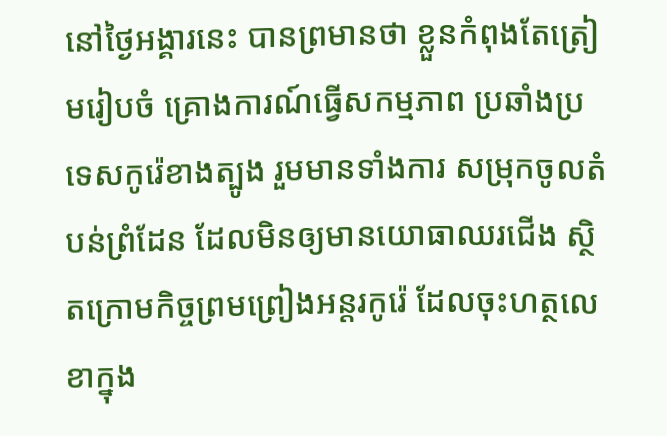នៅថ្ងៃអង្គារនេះ បានព្រមានថា ខ្លួនកំពុងតែត្រៀមរៀបចំ គ្រោងការណ៍ធ្វើសកម្មភាព ប្រឆាំងប្រទេសកូរ៉េខាងត្បូង រួមមានទាំងការ សម្រុកចូលតំបន់ព្រំដែន ដែលមិនឲ្យមានយោធាឈរជើង ស្ថិតក្រោមកិច្ចព្រមព្រៀងអន្តរកូរ៉េ ដែលចុះហត្ថលេខាក្នុង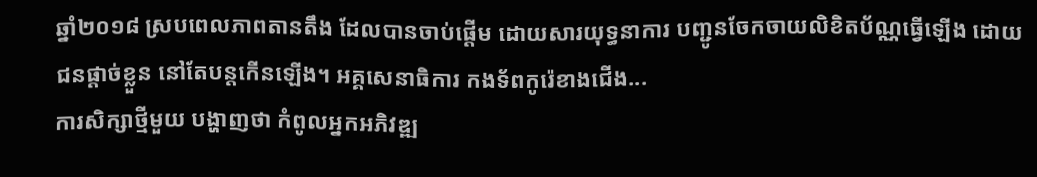ឆ្នាំ២០១៨ ស្របពេលភាពតានតឹង ដែលបានចាប់ផ្តើម ដោយសារយុទ្ធនាការ បញ្ជូនចែកចាយលិខិតប័ណ្ណធ្វើឡើង ដោយជនផ្តាច់ខ្លួន នៅតែបន្តកើនឡើង។ អគ្គសេនាធិការ កងទ័ពកូរ៉េខាងជើង...
ការសិក្សាថ្មីមួយ បង្ហាញថា កំពូលអ្នកអភិវឌ្ឍ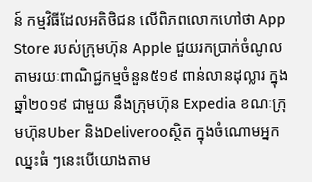ន៍ កម្មវិធីដែលអតិថិជន លើពិភពលោកហៅថា App Store របស់ក្រុមហ៊ុន Apple ជួយរកប្រាក់ចំណូល តាមរយៈពាណិជ្ជកម្មចំនួន៥១៩ ពាន់លានដុល្លារ ក្នុងឆ្នាំ២០១៩ ជាមួយ នឹងក្រុមហ៊ុន Expedia ខណៈក្រុមហ៊ុនUber និងDeliverooស្ថិត ក្នុងចំណោមអ្នកឈ្នះធំ ៗនេះបើយោងតាម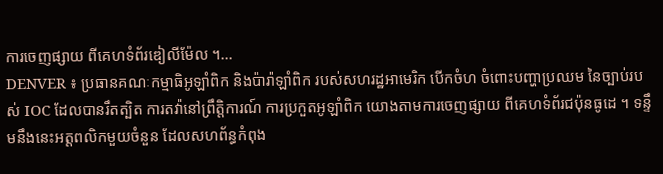ការចេញផ្សាយ ពីគេហទំព័រឌៀលីម៉ែល ។...
DENVER ៖ ប្រធានគណៈកម្មាធិអូឡាំពិក និងប៉ារ៉ាឡាំពិក របស់សហរដ្ឋអាមេរិក បើកចំហ ចំពោះបញ្ហាប្រឈម នៃច្បាប់របស់ IOC ដែលបានរឹតត្បិត ការតវ៉ានៅព្រឹត្តិការណ៍ ការប្រកួតអូឡាំពិក យោងតាមការចេញផ្សាយ ពីគេហទំព័រជប៉ុនធូដេ ។ ទន្ទឹមនឹងនេះអត្តពលិកមួយចំនួន ដែលសហព័ន្ធកំពុង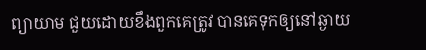ព្យាយាម ជួយដោយខឹងពួកគេត្រូវ បានគេទុកឲ្យនៅឆ្ងាយ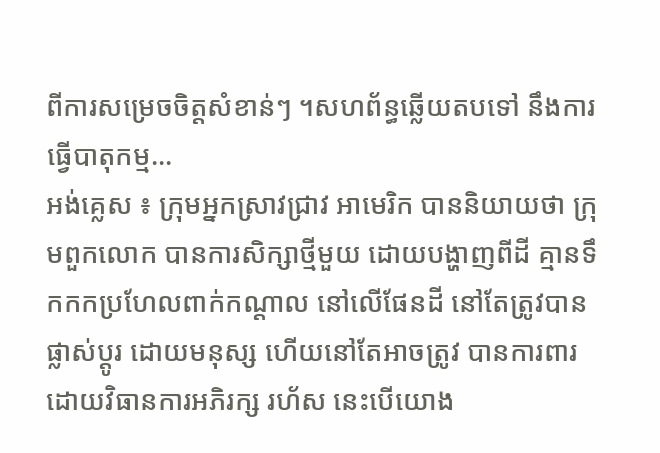ពីការសម្រេចចិត្តសំខាន់ៗ ។សហព័ន្ធឆ្លើយតបទៅ នឹងការធ្វើបាតុកម្ម...
អង់គ្លេស ៖ ក្រុមអ្នកស្រាវជ្រាវ អាមេរិក បាននិយាយថា ក្រុមពួកលោក បានការសិក្សាថ្មីមួយ ដោយបង្ហាញពីដី គ្មានទឹកកកប្រហែលពាក់កណ្តាល នៅលើផែនដី នៅតែត្រូវបានផ្លាស់ប្តូរ ដោយមនុស្ស ហើយនៅតែអាចត្រូវ បានការពារដោយវិធានការអភិរក្ស រហ័ស នេះបើយោង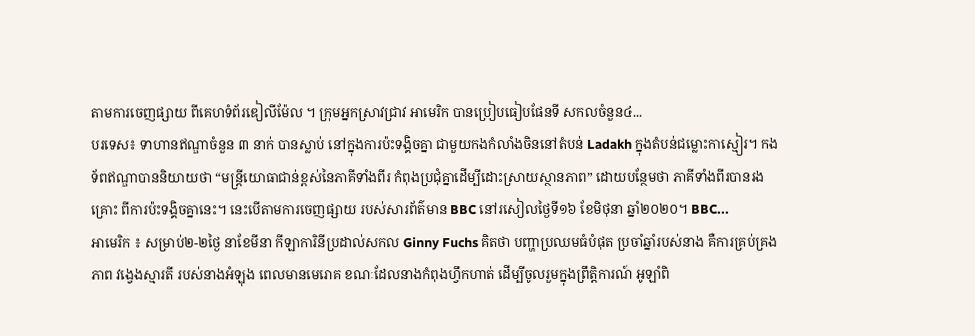តាមការចេញផ្សាយ ពីគេហទំព័រឌៀលីម៉ែល ។ ក្រុមអ្នកស្រាវជ្រាវ អាមេរិក បានប្រៀបធៀបផែនទី សកលចំនួន៤...
បរទេស៖ ទាហានឥណ្ឌាចំនួន ៣ នាក់ បានស្លាប់ នៅក្នុងការប៉ះទង្គិចគ្នា ជាមួយកងកំលាំងចិននៅតំបន់ Ladakh ក្នុងតំបន់ជម្លោះកាស្មៀរ។ កងទ័ពឥណ្ឌាបាននិយាយថា “មន្រ្តីយោធាជាន់ខ្ពស់នៃភាគីទាំងពីរ កំពុងប្រជុំគ្នាដើម្បីដោះស្រាយស្ថានភាព” ដោយបន្ថែមថា ភាគីទាំងពីរបានរងគ្រោះ ពីការប៉ះទង្គិចគ្នានេះ។ នេះបើតាមការចេញផ្សាយ របស់សារព័ត៌មាន BBC នៅរសៀលថ្ងៃទី១៦ ខែមិថុនា ឆ្នាំ២០២០។ BBC...
អាមេរិក ៖ សម្រាប់២-២ថ្ងៃ នាខែមីនា កីឡាការិនីប្រដាល់សកល Ginny Fuchs គិតថា បញ្ហាប្រឈមធំបំផុត ប្រចាំឆ្នាំរបស់នាង គឺការគ្រប់គ្រងភាព វង្វេងស្មារតី របស់នាងអំឡុង ពេលមានមេរោគ ខណៈដែលនាងកំពុងហ្វឹកហាត់ ដើម្បីចូលរួមក្នុងព្រឹត្តិការណ៍ អូឡាំពិ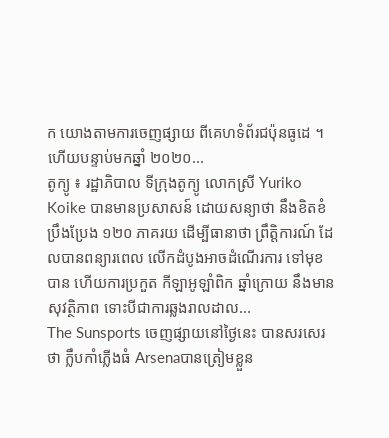ក យោងតាមការចេញផ្សាយ ពីគេហទំព័រជប៉ុនធូដេ ។ ហើយបន្ទាប់មកឆ្នាំ ២០២០...
តូក្យូ ៖ រដ្ឋាភិបាល ទីក្រុងតូក្យូ លោកស្រី Yuriko Koike បានមានប្រសាសន៍ ដោយសន្យាថា នឹងខិតខំប្រឹងប្រែង ១២០ ភាគរយ ដើម្បីធានាថា ព្រឹត្តិការណ៍ ដែលបានពន្យារពេល លើកដំបូងអាចដំណើរការ ទៅមុខបាន ហើយការប្រកួត កីឡាអូឡាំពិក ឆ្នាំក្រោយ នឹងមានសុវត្ថិភាព ទោះបីជាការឆ្លងរាលដាល...
The Sunsports ចេញផ្សាយនៅថ្ងៃនេះ បានសរសេរថា ក្លឹបកាំភ្លើងធំ Arsenaបានត្រៀមខ្លួន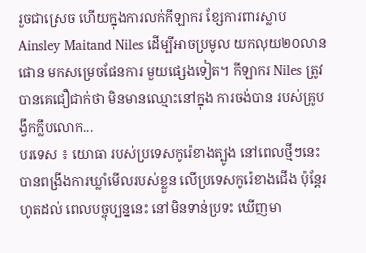រួចជាស្រេច ហើយក្នុងការលក់កីឡាករ ខ្សែការពារស្លាប Ainsley Maitand Niles ដើម្បីអាចប្រមូល យកលុយ២០លានផោន មកសម្រេចផែនការ មួយផ្សេងទៀត។ កីឡាករ Niles ត្រូវបានគេជឿជាក់ថា មិនមានឈ្មោះនៅក្នុង ការចង់បាន របស់គ្រូបង្វឹកក្លឹបលោក...
បរទេស ៖ យោធា របស់ប្រទេសកូរ៉េខាងត្បូង នៅពេលថ្មីៗនេះ បានពង្រីងការឃ្លាំមើលរបស់ខ្លួន លើប្រទេសកូរ៉េខាងជើង ប៉ុន្តែរហូតដល់ ពេលបច្ចុប្បន្ននេះ នៅមិនទាន់ប្រទះ ឃើញមា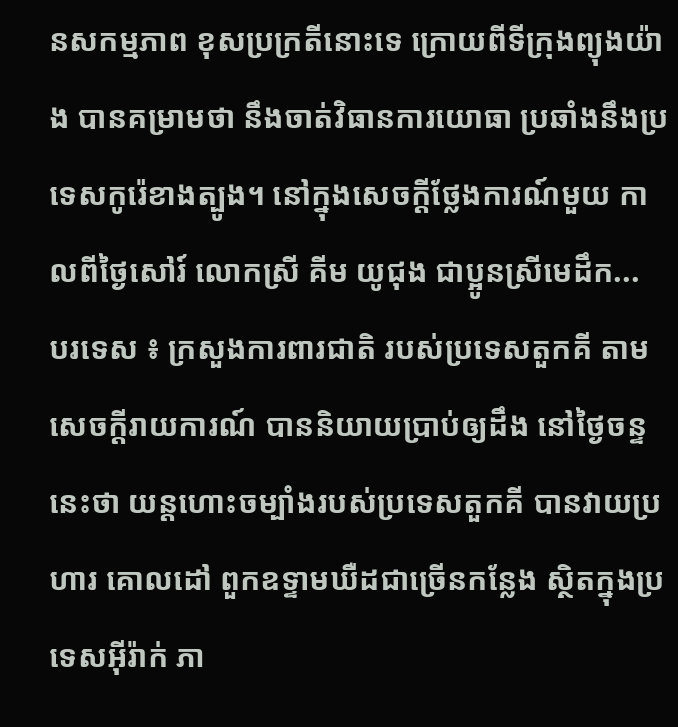នសកម្មភាព ខុសប្រក្រតីនោះទេ ក្រោយពីទីក្រុងព្យុងយ៉ាង បានគម្រាមថា នឹងចាត់វិធានការយោធា ប្រឆាំងនឹងប្រទេសកូរ៉េខាងត្បូង។ នៅក្នុងសេចក្តីថ្លែងការណ៍មួយ កាលពីថ្ងៃសៅរ៍ លោកស្រី គីម យូជុង ជាប្អូនស្រីមេដឹក...
បរទេស ៖ ក្រសួងការពារជាតិ របស់ប្រទេសតួកគី តាមសេចក្តីរាយការណ៍ បាននិយាយប្រាប់ឲ្យដឹង នៅថ្ងៃចន្ទនេះថា យន្តហោះចម្បាំងរបស់ប្រទេសតួកគី បានវាយប្រហារ គោលដៅ ពួកឧទ្ទាមឃឺដជាច្រើនកន្លែង ស្ថិតក្នុងប្រទេសអ៊ីរ៉ាក់ ភា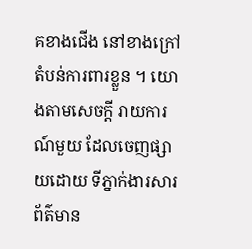គខាងជើង នៅខាងក្រៅតំបន់ការពារខ្លួន ។ យោងតាមសេចក្តី រាយការណ៍មួយ ដែលចេញផ្សាយដោយ ទីភ្នាក់ងារសារព័ត៌មាន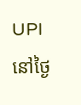UPI នៅថ្ងៃ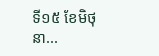ទី១៥ ខែមិថុនា...